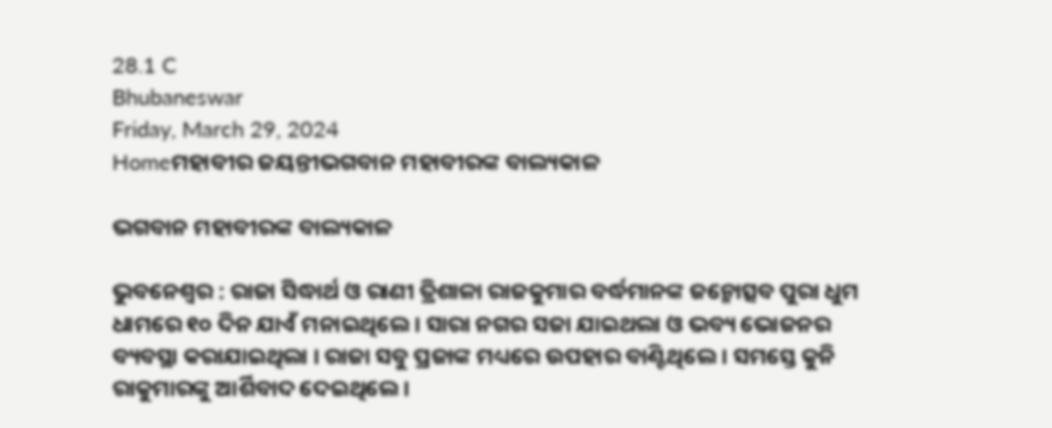28.1 C
Bhubaneswar
Friday, March 29, 2024
Homeମହାବୀର ଜୟନ୍ତୀଭଗବାନ ମହାବୀରଙ୍କ ବାଲ୍ୟକାଳ

ଭଗବାନ ମହାବୀରଙ୍କ ବାଲ୍ୟକାଳ

ଭୁବନେଶ୍ୱର : ରାଜା ସିଦ୍ଧାର୍ଥ ଓ ରାଣୀ ତ୍ରିଶାଳା ରାଜକୁମାର ବର୍ଦ୍ଧମାନଙ୍କ ଜନ୍ମୋତ୍ସବ ପୁରା ଧୁମ ଧାମରେ ୧୦ ଦିନ ଯାଏଁ ମନାଇଥିଲେ । ସାରା ନଗର ସଜା ଯାଇଥଲା ଓ ଭବ୍ୟ ଭୋଜନର ବ୍ୟବସ୍ଥା କରାଯାଇଥିଲା । ରାଜା ସବୁ ପ୍ରଜାଙ୍କ ମଧ୍ୟରେ ଉପହାର ବାଣ୍ଟିଥିଲେ । ସମସ୍ତେ କୁନି ରାକୁମାରଙ୍କୁ ଆର୍ଶିବାଦ ଦେଇଥିଲେ ।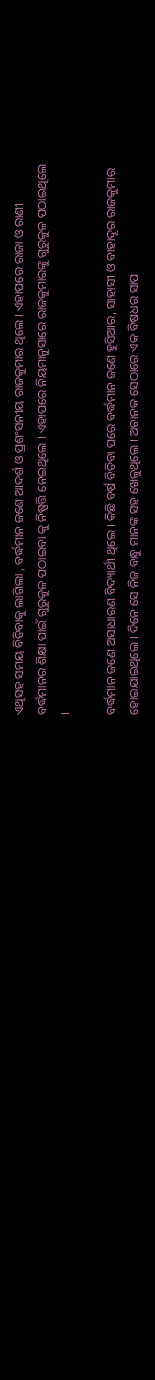ଏଥିସହ ସମୟ ବିତିବାକୁ ଲାଗିଲା , ବର୍ଦ୍ଧମାନ ଜଣେ ଆଦର୍ଶ ଓ ପ୍ରଶଂସନୀୟ ରାଜକୁମାର ଥିଲେ । ଏହାପରେ ରାଜା ଓ ରାଣୀ ବର୍ଦ୍ଧମାନର ଶିକ୍ଷା ପାଇଁ ଗୁରୁକୁଳ ପଠାଇବା କୁ ନିଷ୍ପତ୍ତି ନେଇଥିଲେ । ଏହାପରେ ନିୟମାନୁସାରେ ରାଜକୁମାରଙ୍କୁ ଗୁରୁକୁଳ ପଠାଇଥିଲେ ।

ବର୍ଦ୍ଧମାନ ଜଣେ ଅସାଧାରଣ ବିଦ୍ୟାର୍ଥୀ ଥିଲେ । କିଛି ବର୍ଷ ବିତିବା ପରେ ବର୍ଦ୍ଧମାନ ଜଣେ ହୁସିଆର, ସାହାସୀ ଓ ବାହାଦୂର ରାଜକୁମାର ହୋଇଯାଇଥିଲେ । ଦିନେ ସେ ନିଜ ବନ୍ଧୁ ମାନଙ୍କ ସହ ଖେଳୁଥିଲେ । ଅଚାନକ ସେଠାରେ ଏକ ବିଷଧର ସାପ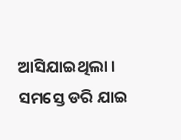ଆସିଯାଇଥିଲା । ସମସ୍ତେ ଡରି ଯାଇ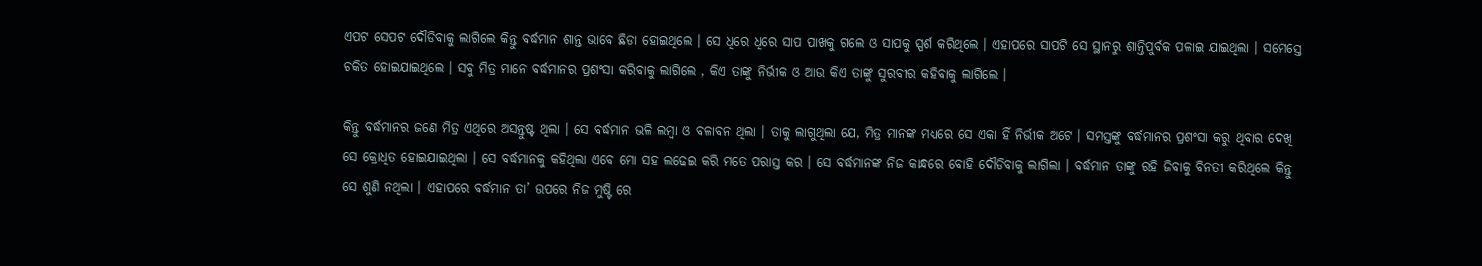ଏପଟ ସେପଟ ଦୌଡିବାକୁ ଲାଗିଲେ କିନ୍ତୁ ବର୍ଦ୍ଧମାନ ଶାନ୍ତ ଭାବେ ଛିଡା ହୋଇଥିଲେ । ସେ ଧିରେ ଧିରେ ସାପ ପାଖକୁ ଗଲେ ଓ ସାପକୁ ସ୍ପର୍ଶ କରିଥିଲେ । ଏହାପରେ ସାପଟି ସେ ସ୍ଥାନରୁ ଶାନ୍ତିପୁର୍ବକ ପଳାଇ ଯାଇଥିଲା । ସମେସ୍ତେ ଚକିତ ହୋଇଯାଇଥିଲେ । ସବୁ ମିତ୍ର ମାନେ ବର୍ଦ୍ଧମାନର ପ୍ରଶଂସା କରିବାକୁ ଲାଗିଲେ , କିଏ ତାଙ୍କୁ ନିର୍ଭୀକ ଓ ଆଉ କିଏ ତାଙ୍କୁ ସୁରବୀର କହିବାକୁ ଲାଗିଲେ ।

କିନ୍ତୁ ବର୍ଦ୍ଧମାନର ଜଣେ ମିତ୍ର ଏଥିରେ ଅସନ୍ତୁଷ୍ଟ ଥିଲା । ସେ ବର୍ଦ୍ଧମାନ ଭଳି ଲମ୍ବା ଓ ବଳାବନ ଥିଲା । ତାକୁ ଲାଗୁଥିଲା ଯେ, ମିତ୍ର ମାନଙ୍କ ମଧ୍ୟରେ ସେ ଏକା ହିଁ ନିର୍ଭୀକ ଅଟେ । ସମସ୍ତଙ୍କୁ ବର୍ଦ୍ଧମାନର ପ୍ରଶଂସା କରୁ ଥିବାର ଦେଖି ସେ କ୍ରୋଧିତ ହୋଇଯାଇଥିଲା । ସେ ବର୍ଦ୍ଧମାନକୁ କହିଥିଲା ଏବେ ମୋ ସହ ଲଢେଇ କରି ମତେ ପରାସ୍ତ କର । ସେ ବର୍ଦ୍ଧମାନଙ୍କ ନିଜ କାନ୍ଧରେ ବୋହି ଦୌଡିବାକୁ ଲାଗିଲା । ବର୍ଦ୍ଧମାନ ତାଙ୍କୁ ରହି ଜିବାକୁ ବିନତୀ କରିଥିଲେ କିନ୍ତୁ ସେ ଶୁଣି ନଥିଲା । ଏହାପରେ ବର୍ଦ୍ଧମାନ ତା’ ଉପରେ ନିଜ ମୁଷ୍ଟି ରେ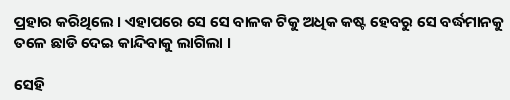ପ୍ରହାର କରିଥିଲେ । ଏହାପରେ ସେ ସେ ବାଳକ ଟିକୁ ଅଧିକ କଷ୍ଟ ହେବରୁ ସେ ବର୍ଦ୍ଧମାନକୁ ତଳେ ଛାଡି ଦେଇ କାନ୍ଦିବାକୁ ଲାଗିଲା ।

ସେହି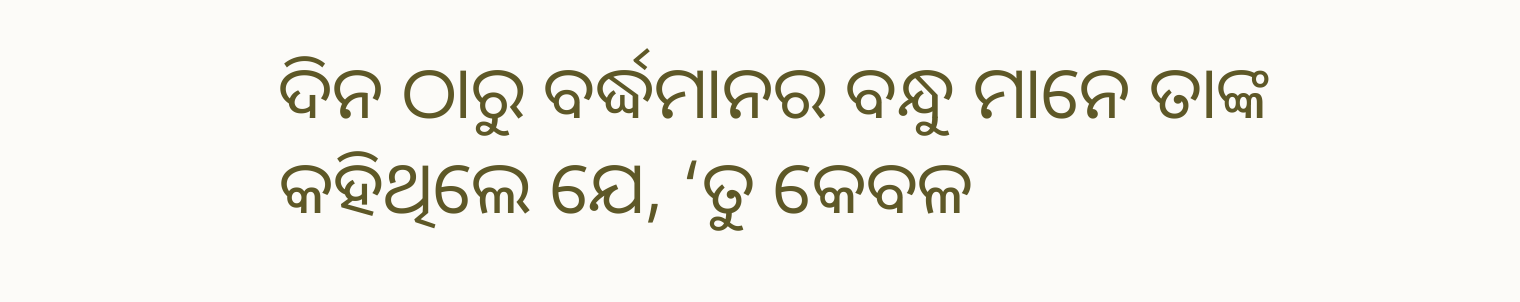ଦିନ ଠାରୁ ବର୍ଦ୍ଧମାନର ବନ୍ଧୁ ମାନେ ତାଙ୍କ କହିଥିଲେ ଯେ, ‘ତୁ କେବଳ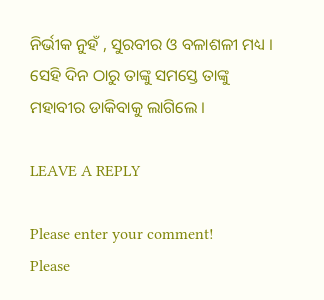ନିର୍ଭୀକ ନୁହଁ , ସୁରବୀର ଓ ବଳାଶଳୀ ମଧ୍ୟ । ସେହି ଦିନ ଠାରୁ ତାଙ୍କୁ ସମସ୍ତେ ତାଙ୍କୁ ମହାବୀର ଡାକିବାକୁ ଲାଗିଲେ ।

LEAVE A REPLY

Please enter your comment!
Please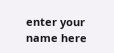enter your name here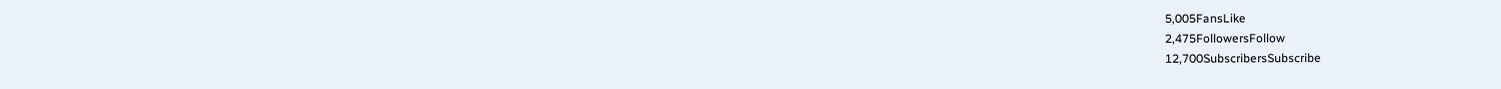5,005FansLike
2,475FollowersFollow
12,700SubscribersSubscribe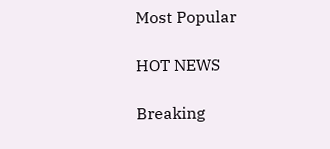Most Popular

HOT NEWS

Breaking